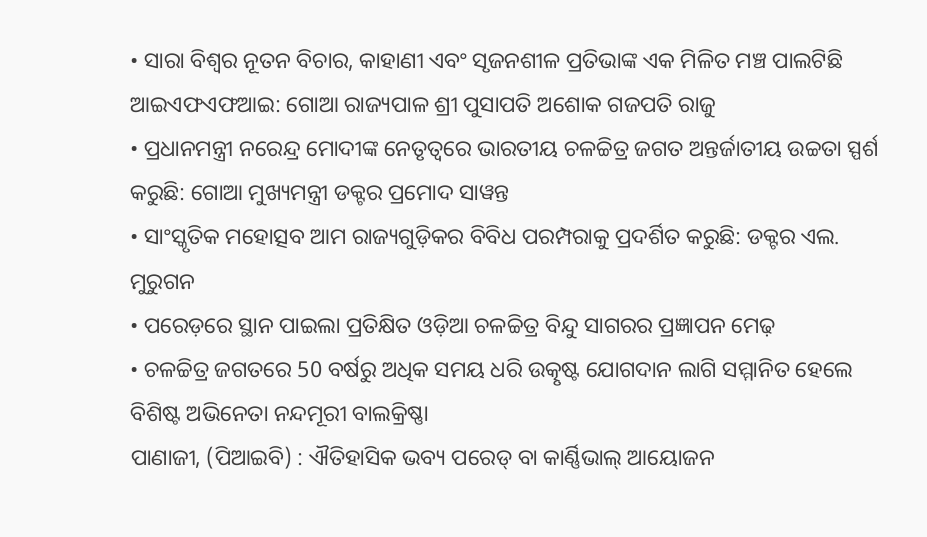• ସାରା ବିଶ୍ୱର ନୂତନ ବିଚାର, କାହାଣୀ ଏବଂ ସୃଜନଶୀଳ ପ୍ରତିଭାଙ୍କ ଏକ ମିଳିତ ମଞ୍ଚ ପାଲଟିଛି ଆଇଏଫଏଫଆଇ: ଗୋଆ ରାଜ୍ୟପାଳ ଶ୍ରୀ ପୁସାପତି ଅଶୋକ ଗଜପତି ରାଜୁ
• ପ୍ରଧାନମନ୍ତ୍ରୀ ନରେନ୍ଦ୍ର ମୋଦୀଙ୍କ ନେତୃତ୍ୱରେ ଭାରତୀୟ ଚଳଚ୍ଚିତ୍ର ଜଗତ ଅନ୍ତର୍ଜାତୀୟ ଉଚ୍ଚତା ସ୍ପର୍ଶ କରୁଛି: ଗୋଆ ମୁଖ୍ୟମନ୍ତ୍ରୀ ଡକ୍ଟର ପ୍ରମୋଦ ସାୱନ୍ତ
• ସାଂସ୍କୃତିକ ମହୋତ୍ସବ ଆମ ରାଜ୍ୟଗୁଡ଼ିକର ବିବିଧ ପରମ୍ପରାକୁ ପ୍ରଦର୍ଶିତ କରୁଛି: ଡକ୍ଟର ଏଲ. ମୁରୁଗନ
• ପରେଡ଼ରେ ସ୍ଥାନ ପାଇଲା ପ୍ରତିକ୍ଷିତ ଓଡ଼ିଆ ଚଳଚ୍ଚିତ୍ର ବିନ୍ଦୁ ସାଗରର ପ୍ରଜ୍ଞାପନ ମେଢ଼
• ଚଳଚ୍ଚିତ୍ର ଜଗତରେ 50 ବର୍ଷରୁ ଅଧିକ ସମୟ ଧରି ଉତ୍କୃଷ୍ଟ ଯୋଗଦାନ ଲାଗି ସମ୍ମାନିତ ହେଲେ ବିଶିଷ୍ଟ ଅଭିନେତା ନନ୍ଦମୂରୀ ବାଲକ୍ରିଷ୍ଣା
ପାଣାଜୀ, (ପିଆଇବି) : ଐତିହାସିକ ଭବ୍ୟ ପରେଡ୍ ବା କାର୍ଣ୍ଣିଭାଲ୍ ଆୟୋଜନ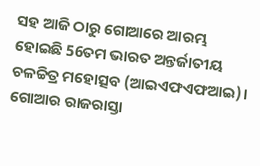ସହ ଆଜି ଠାରୁ ଗୋଆରେ ଆରମ୍ଭ ହୋଇଛି 56ତମ ଭାରତ ଅନ୍ତର୍ଜାତୀୟ ଚଳଚ୍ଚିତ୍ର ମହୋତ୍ସବ (ଆଇଏଫଏଫଆଇ)। ଗୋଆର ରାଜରାସ୍ତା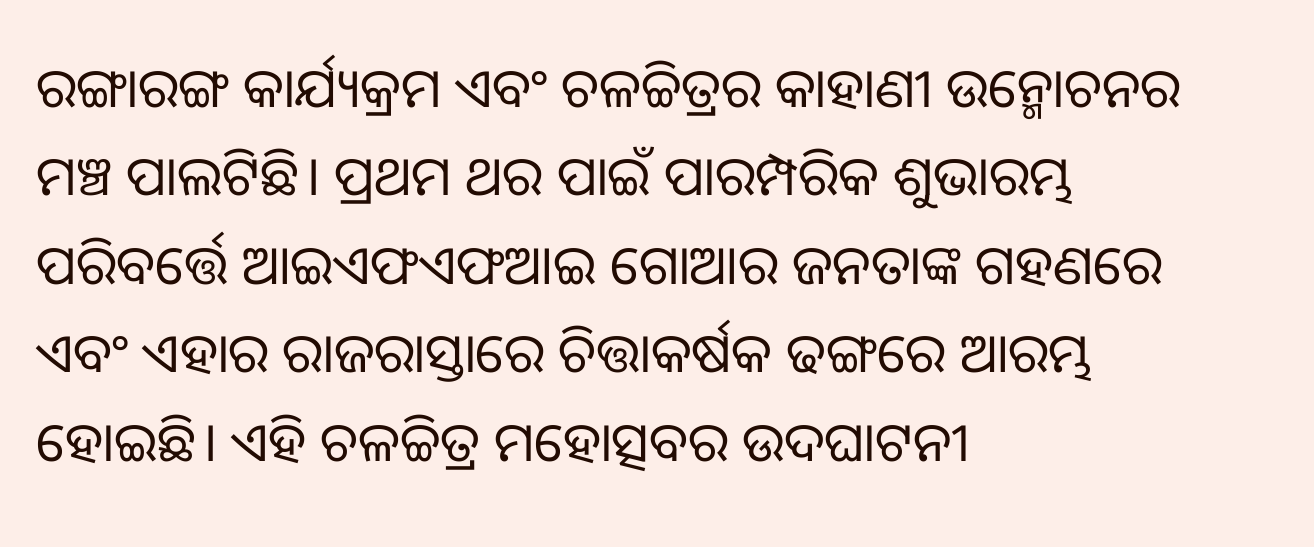ରଙ୍ଗାରଙ୍ଗ କାର୍ଯ୍ୟକ୍ରମ ଏବଂ ଚଳଚ୍ଚିତ୍ରର କାହାଣୀ ଉନ୍ମୋଚନର ମଞ୍ଚ ପାଲଟିଛି। ପ୍ରଥମ ଥର ପାଇଁ ପାରମ୍ପରିକ ଶୁଭାରମ୍ଭ ପରିବର୍ତ୍ତେ ଆଇଏଫଏଫଆଇ ଗୋଆର ଜନତାଙ୍କ ଗହଣରେ ଏବଂ ଏହାର ରାଜରାସ୍ତାରେ ଚିତ୍ତାକର୍ଷକ ଢଙ୍ଗରେ ଆରମ୍ଭ ହୋଇଛି। ଏହି ଚଳଚ୍ଚିତ୍ର ମହୋତ୍ସବର ଉଦଘାଟନୀ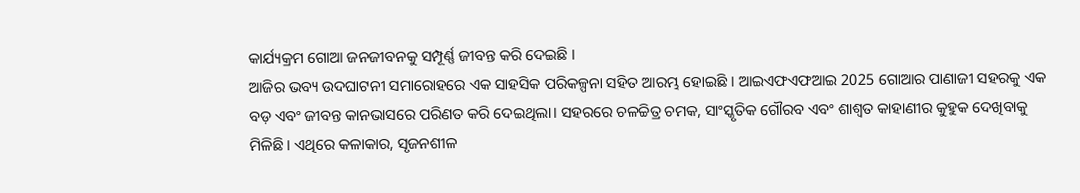କାର୍ଯ୍ୟକ୍ରମ ଗୋଆ ଜନଜୀବନକୁ ସମ୍ପୂର୍ଣ୍ଣ ଜୀବନ୍ତ କରି ଦେଇଛି ।
ଆଜିର ଭବ୍ୟ ଉଦଘାଟନୀ ସମାରୋହରେ ଏକ ସାହସିକ ପରିକଳ୍ପନା ସହିତ ଆରମ୍ଭ ହୋଇଛି । ଆଇଏଫଏଫଆଇ 2025 ଗୋଆର ପାଣାଜୀ ସହରକୁ ଏକ ବଡ଼ ଏବଂ ଜୀବନ୍ତ କାନଭାସରେ ପରିଣତ କରି ଦେଇଥିଲା। ସହରରେ ଚଳଚ୍ଚିତ୍ର ଚମକ, ସାଂସ୍କୃତିକ ଗୌରବ ଏବଂ ଶାଶ୍ୱତ କାହାଣୀର କୁହୁକ ଦେଖିବାକୁ ମିଳିଛି। ଏଥିରେ କଳାକାର, ସୃଜନଶୀଳ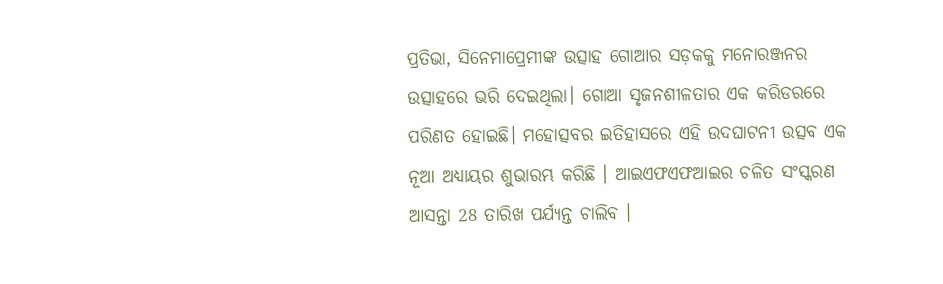ପ୍ରତିଭା, ସିନେମାପ୍ରେମୀଙ୍କ ଉତ୍ସାହ ଗୋଆର ସଡ଼କକୁ ମନୋରଞ୍ଜନର ଉତ୍ସାହରେ ଭରି ଦେଇଥିଲା। ଗୋଆ ସୃଜନଶୀଳତାର ଏକ କରିଡରରେ ପରିଣତ ହୋଇଛି। ମହୋତ୍ସବର ଇତିହାସରେ ଏହି ଉଦଘାଟନୀ ଉତ୍ସବ ଏକ ନୂଆ ଅଧ୍ୟାୟର ଶୁଭାରମ୍ଭ କରିଛି । ଆଇଏଫଏଫଆଇର ଚଳିତ ସଂସ୍କରଣ ଆସନ୍ତା 28 ତାରିଖ ପର୍ଯ୍ୟନ୍ତ ଚାଲିବ ।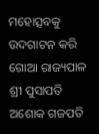ମହୋତ୍ସବକୁ ଉଦଗାଟନ କରି ଗୋଆ ରାଜ୍ୟପାଳ ଶ୍ରୀ ପୁସାପତି ଅଶୋକ ଗଜପତି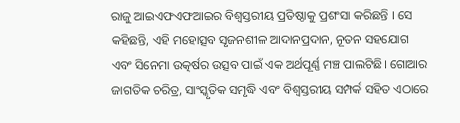ରାଜୁ ଆଇଏଫଏଫଆଇର ବିଶ୍ୱସ୍ତରୀୟ ପ୍ରତିଷ୍ଠାକୁ ପ୍ରଶଂସା କରିଛନ୍ତି । ସେ କହିଛନ୍ତି, ଏହି ମହୋତ୍ସବ ସୃଜନଶୀଳ ଆଦାନପ୍ରଦାନ, ନୂତନ ସହଯୋଗ ଏବଂ ସିନେମା ଉତ୍କର୍ଷର ଉତ୍ସବ ପାଇଁ ଏକ ଅର୍ଥପୂର୍ଣ୍ଣ ମଞ୍ଚ ପାଲଟିଛି। ଗୋଆର ଜାଗତିକ ଚରିତ୍ର, ସାଂସ୍କୃତିକ ସମୃଦ୍ଧି ଏବଂ ବିଶ୍ୱସ୍ତରୀୟ ସମ୍ପର୍କ ସହିତ ଏଠାରେ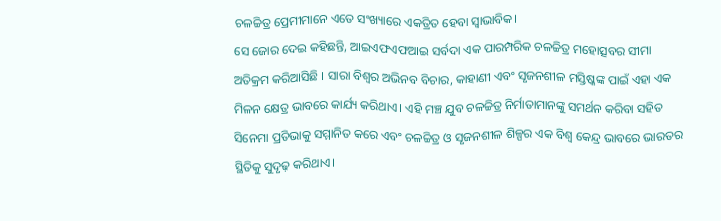ଚଳଚ୍ଚିତ୍ର ପ୍ରେମୀମାନେ ଏତେ ସଂଖ୍ୟାରେ ଏକତ୍ରିତ ହେବା ସ୍ୱାଭାବିକ।
ସେ ଜୋର ଦେଇ କହିଛନ୍ତି, ଆଇଏଫଏଫଆଇ ସର୍ବଦା ଏକ ପାରମ୍ପରିକ ଚଳଚ୍ଚିତ୍ର ମହୋତ୍ସବର ସୀମା ଅତିକ୍ରମ କରିଆସିଛି । ସାରା ବିଶ୍ୱର ଅଭିନବ ବିଚାର, କାହାଣୀ ଏବଂ ସୃଜନଶୀଳ ମସ୍ତିଷ୍କଙ୍କ ପାଇଁ ଏହା ଏକ ମିଳନ କ୍ଷେତ୍ର ଭାବରେ କାର୍ଯ୍ୟ କରିଥାଏ। ଏହି ମଞ୍ଚ ଯୁବ ଚଳଚ୍ଚିତ୍ର ନିର୍ମାତାମାନଙ୍କୁ ସମର୍ଥନ କରିବା ସହିତ ସିନେମା ପ୍ରତିଭାକୁ ସମ୍ମାନିତ କରେ ଏବଂ ଚଳଚ୍ଚିତ୍ର ଓ ସୃଜନଶୀଳ ଶିଳ୍ପର ଏକ ବିଶ୍ୱ କେନ୍ଦ୍ର ଭାବରେ ଭାରତର ସ୍ଥିତିକୁ ସୁଦୃଢ଼ କରିଥାଏ।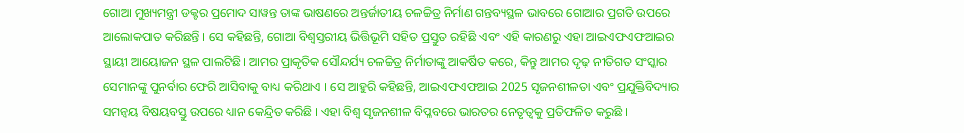ଗୋଆ ମୁଖ୍ୟମନ୍ତ୍ରୀ ଡକ୍ଟର ପ୍ରମୋଦ ସାୱନ୍ତ ତାଙ୍କ ଭାଷଣରେ ଅନ୍ତର୍ଜାତୀୟ ଚଳଚ୍ଚିତ୍ର ନିର୍ମାଣ ଗନ୍ତବ୍ୟସ୍ଥଳ ଭାବରେ ଗୋଆର ପ୍ରଗତି ଉପରେ ଆଲୋକପାତ କରିଛନ୍ତି । ସେ କହିଛନ୍ତି, ଗୋଆ ବିଶ୍ୱସ୍ତରୀୟ ଭିତ୍ତିଭୂମି ସହିତ ପ୍ରସ୍ତୁତ ରହିଛି ଏବଂ ଏହି କାରଣରୁ ଏହା ଆଇଏଫଏଫଆଇର ସ୍ଥାୟୀ ଆୟୋଜନ ସ୍ଥଳ ପାଲଟିଛି। ଆମର ପ୍ରାକୃତିକ ସୌନ୍ଦର୍ଯ୍ୟ ଚଳଚ୍ଚିତ୍ର ନିର୍ମାତାଙ୍କୁ ଆକର୍ଷିତ କରେ, କିନ୍ତୁ ଆମର ଦୃଢ଼ ନୀତିଗତ ସଂସ୍କାର ସେମାନଙ୍କୁ ପୁନର୍ବାର ଫେରି ଆସିବାକୁ ବାଧ୍ୟ କରିଥାଏ । ସେ ଆହୁରି କହିଛନ୍ତି, ଆଇଏଫଏଫଆଇ 2025 ସୃଜନଶୀଳତା ଏବଂ ପ୍ରଯୁକ୍ତିବିଦ୍ୟାର ସମନ୍ୱୟ ବିଷୟବସ୍ତୁ ଉପରେ ଧ୍ୟାନ କେନ୍ଦ୍ରିତ କରିଛି । ଏହା ବିଶ୍ୱ ସୃଜନଶୀଳ ବିପ୍ଳବରେ ଭାରତର ନେତୃତ୍ୱକୁ ପ୍ରତିଫଳିତ କରୁଛି ।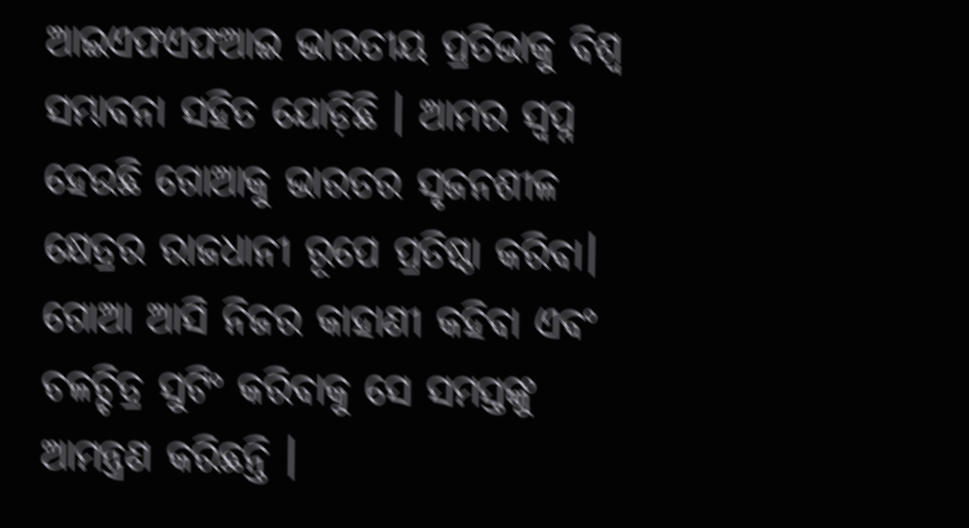ଆଇଏଫଏଫଆଇ ଭାରତୀୟ ପ୍ରତିଭାକୁ ବିଶ୍ୱ ସମ୍ଭାବନା ସହିତ ଯୋଡ଼ିଛି । ଆମର ସ୍ୱପ୍ନ ହେଉଛି ଗୋଆକୁ ଭାରତର ସୃଜନଶୀଳ କ୍ଷେତ୍ରର ରାଜଧାନୀ ରୂପେ ପ୍ରତିଷ୍ଠା କରିବା। ଗୋଆ ଆସି ନିଜର କାହାଣୀ କହିବା ଏବଂ ଚଳଚ୍ଚିତ୍ର ସୁଟିଂ କରିବାକୁ ସେ ସମସ୍ତଙ୍କୁ ଆମନ୍ତ୍ରଣ କରିଛନ୍ତି ।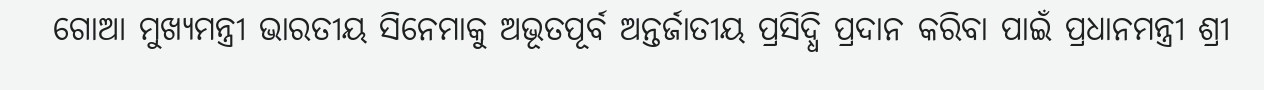ଗୋଆ ମୁଖ୍ୟମନ୍ତ୍ରୀ ଭାରତୀୟ ସିନେମାକୁ ଅଭୂତପୂର୍ବ ଅନ୍ତର୍ଜାତୀୟ ପ୍ରସିଦ୍ଧି ପ୍ରଦାନ କରିବା ପାଇଁ ପ୍ରଧାନମନ୍ତ୍ରୀ ଶ୍ରୀ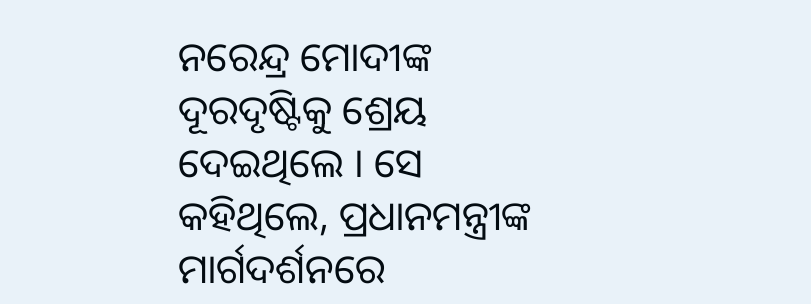ନରେନ୍ଦ୍ର ମୋଦୀଙ୍କ ଦୂରଦୃଷ୍ଟିକୁ ଶ୍ରେୟ ଦେଇଥିଲେ । ସେ କହିଥିଲେ, ପ୍ରଧାନମନ୍ତ୍ରୀଙ୍କ ମାର୍ଗଦର୍ଶନରେ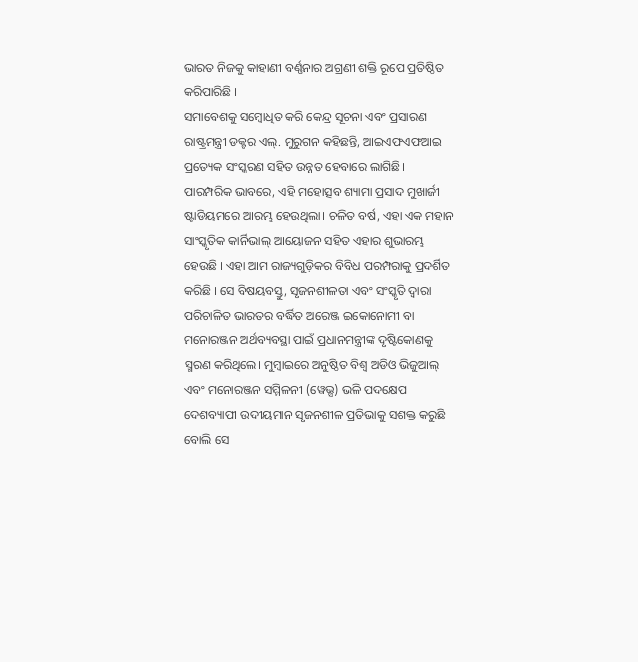ଭାରତ ନିଜକୁ କାହାଣୀ ବର୍ଣ୍ଣନାର ଅଗ୍ରଣୀ ଶକ୍ତି ରୂପେ ପ୍ରତିଷ୍ଠିତ କରିପାରିଛି ।
ସମାବେଶକୁ ସମ୍ବୋଧିତ କରି କେନ୍ଦ୍ର ସୂଚନା ଏବଂ ପ୍ରସାରଣ ରାଷ୍ଟ୍ରମନ୍ତ୍ରୀ ଡକ୍ଟର ଏଲ୍. ମୁରୁଗନ କହିଛନ୍ତି, ଆଇଏଫଏଫଆଇ ପ୍ରତ୍ୟେକ ସଂସ୍କରଣ ସହିତ ଉନ୍ନତ ହେବାରେ ଲାଗିଛି। ପାରମ୍ପରିକ ଭାବରେ, ଏହି ମହୋତ୍ସବ ଶ୍ୟାମା ପ୍ରସାଦ ମୁଖାର୍ଜୀ ଷ୍ଟାଡିୟମରେ ଆରମ୍ଭ ହେଉଥିଲା। ଚଳିତ ବର୍ଷ, ଏହା ଏକ ମହାନ ସାଂସ୍କୃତିକ କାର୍ନିଭାଲ୍ ଆୟୋଜନ ସହିତ ଏହାର ଶୁଭାରମ୍ଭ ହେଉଛି । ଏହା ଆମ ରାଜ୍ୟଗୁଡ଼ିକର ବିବିଧ ପରମ୍ପରାକୁ ପ୍ରଦର୍ଶିତ କରିଛି । ସେ ବିଷୟବସ୍ତୁ, ସୃଜନଶୀଳତା ଏବଂ ସଂସ୍କୃତି ଦ୍ୱାରା ପରିଚାଳିତ ଭାରତର ବର୍ଦ୍ଧିତ ଅରେଞ୍ଜ ଇକୋନୋମୀ ବା ମନୋରଞ୍ଜନ ଅର୍ଥବ୍ୟବସ୍ଥା ପାଇଁ ପ୍ରଧାନମନ୍ତ୍ରୀଙ୍କ ଦୃଷ୍ଟିକୋଣକୁ ସ୍ମରଣ କରିଥିଲେ। ମୁମ୍ବାଇରେ ଅନୁଷ୍ଠିତ ବିଶ୍ୱ ଅଡିଓ ଭିଜୁଆଲ୍ ଏବଂ ମନୋରଞ୍ଜନ ସମ୍ମିଳନୀ (ୱେଭ୍ସ) ଭଳି ପଦକ୍ଷେପ ଦେଶବ୍ୟାପୀ ଉଦୀୟମାନ ସୃଜନଶୀଳ ପ୍ରତିଭାକୁ ସଶକ୍ତ କରୁଛି ବୋଲି ସେ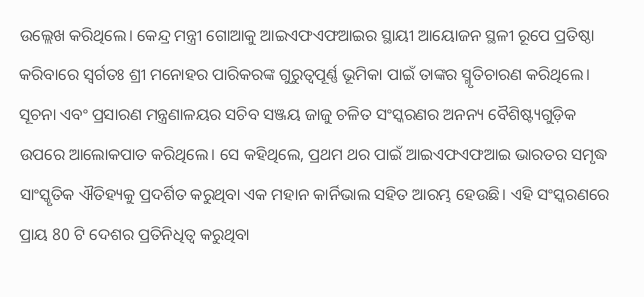ଉଲ୍ଲେଖ କରିଥିଲେ। କେନ୍ଦ୍ର ମନ୍ତ୍ରୀ ଗୋଆକୁ ଆଇଏଫଏଫଆଇର ସ୍ଥାୟୀ ଆୟୋଜନ ସ୍ଥଳୀ ରୂପେ ପ୍ରତିଷ୍ଠା କରିବାରେ ସ୍ୱର୍ଗତଃ ଶ୍ରୀ ମନୋହର ପାରିକରଙ୍କ ଗୁରୁତ୍ୱପୂର୍ଣ୍ଣ ଭୂମିକା ପାଇଁ ତାଙ୍କର ସ୍ମୃତିଚାରଣ କରିଥିଲେ।
ସୂଚନା ଏବଂ ପ୍ରସାରଣ ମନ୍ତ୍ରଣାଳୟର ସଚିବ ସଞ୍ଜୟ ଜାଜୁ ଚଳିତ ସଂସ୍କରଣର ଅନନ୍ୟ ବୈଶିଷ୍ଟ୍ୟଗୁଡ଼ିକ ଉପରେ ଆଲୋକପାତ କରିଥିଲେ। ସେ କହିଥିଲେ, ପ୍ରଥମ ଥର ପାଇଁ ଆଇଏଫଏଫଆଇ ଭାରତର ସମୃଦ୍ଧ ସାଂସ୍କୃତିକ ଐତିହ୍ୟକୁ ପ୍ରଦର୍ଶିତ କରୁଥିବା ଏକ ମହାନ କାର୍ନିଭାଲ ସହିତ ଆରମ୍ଭ ହେଉଛି। ଏହି ସଂସ୍କରଣରେ ପ୍ରାୟ 80 ଟି ଦେଶର ପ୍ରତିନିଧିତ୍ୱ କରୁଥିବା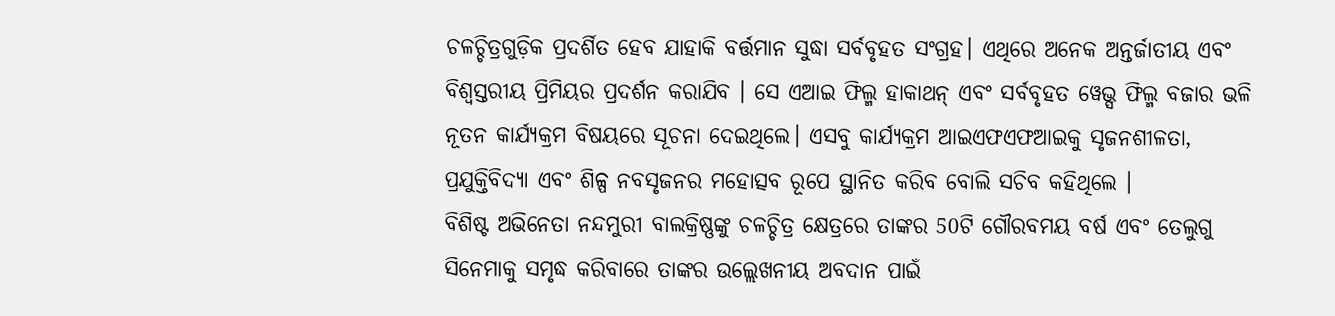ଚଳଚ୍ଚିତ୍ରଗୁଡ଼ିକ ପ୍ରଦର୍ଶିତ ହେବ ଯାହାକି ବର୍ତ୍ତମାନ ସୁଦ୍ଧା ସର୍ବବୃହତ ସଂଗ୍ରହ। ଏଥିରେ ଅନେକ ଅନ୍ତର୍ଜାତୀୟ ଏବଂ ବିଶ୍ୱସ୍ତରୀୟ ପ୍ରିମିୟର ପ୍ରଦର୍ଶନ କରାଯିବ । ସେ ଏଆଇ ଫିଲ୍ମ ହାକାଥନ୍ ଏବଂ ସର୍ବବୃହତ ୱେଭ୍ସ ଫିଲ୍ମ ବଜାର ଭଳି ନୂତନ କାର୍ଯ୍ୟକ୍ରମ ବିଷୟରେ ସୂଚନା ଦେଇଥିଲେ। ଏସବୁ କାର୍ଯ୍ୟକ୍ରମ ଆଇଏଫଏଫଆଇକୁ ସୃଜନଶୀଳତା, ପ୍ରଯୁକ୍ତିବିଦ୍ୟା ଏବଂ ଶିଳ୍ପ ନବସୃଜନର ମହୋତ୍ସବ ରୂପେ ସ୍ଥାନିତ କରିବ ବୋଲି ସଚିବ କହିଥିଲେ ।
ବିଶିଷ୍ଟ ଅଭିନେତା ନନ୍ଦମୁରୀ ବାଲକ୍ରିଷ୍ଣଙ୍କୁ ଚଳଚ୍ଚିତ୍ର କ୍ଷେତ୍ରରେ ତାଙ୍କର 50ଟି ଗୌରବମୟ ବର୍ଷ ଏବଂ ତେଲୁଗୁ ସିନେମାକୁ ସମୃଦ୍ଧ କରିବାରେ ତାଙ୍କର ଉଲ୍ଲେଖନୀୟ ଅବଦାନ ପାଇଁ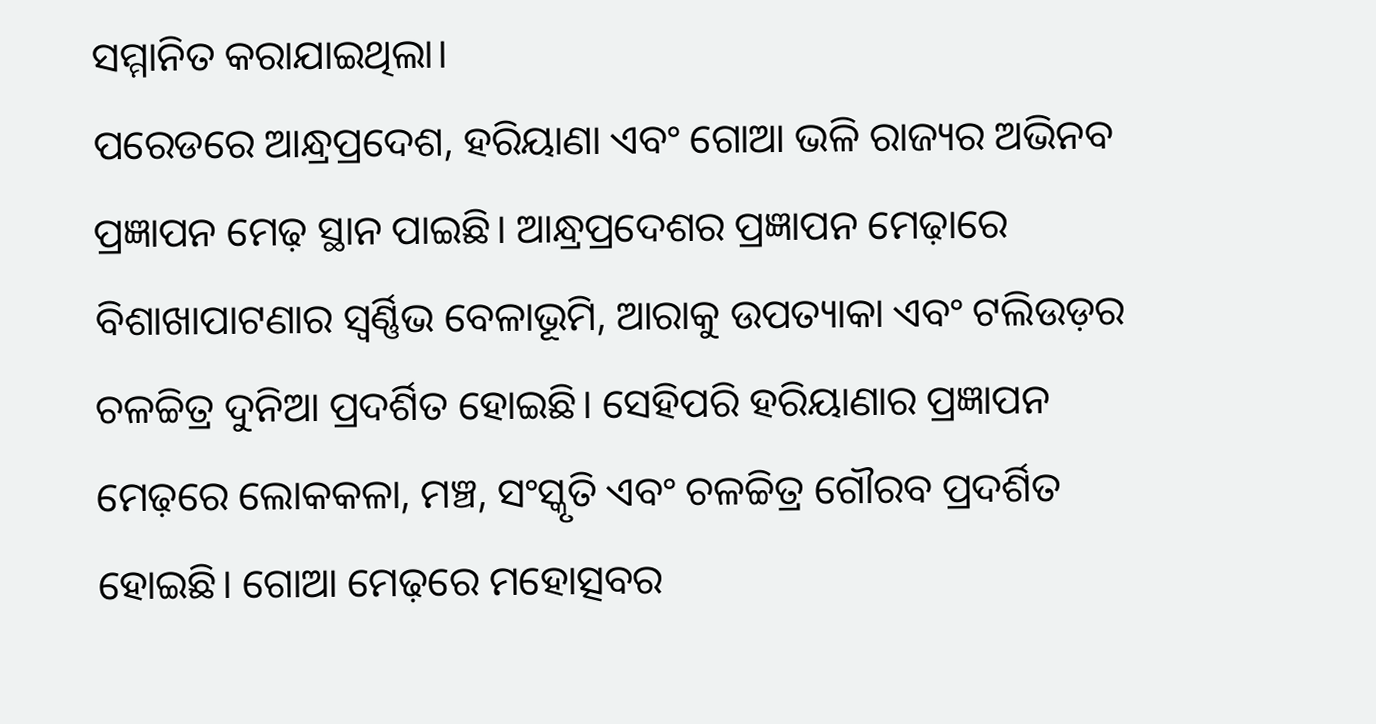ସମ୍ମାନିତ କରାଯାଇଥିଲା।
ପରେଡରେ ଆନ୍ଧ୍ରପ୍ରଦେଶ, ହରିୟାଣା ଏବଂ ଗୋଆ ଭଳି ରାଜ୍ୟର ଅଭିନବ ପ୍ରଜ୍ଞାପନ ମେଢ଼ ସ୍ଥାନ ପାଇଛି। ଆନ୍ଧ୍ରପ୍ରଦେଶର ପ୍ରଜ୍ଞାପନ ମେଢ଼ାରେ ବିଶାଖାପାଟଣାର ସ୍ୱର୍ଣ୍ଣିଭ ବେଳାଭୂମି, ଆରାକୁ ଉପତ୍ୟାକା ଏବଂ ଟଲିଉଡ଼ର ଚଳଚ୍ଚିତ୍ର ଦୁନିଆ ପ୍ରଦର୍ଶିତ ହୋଇଛି। ସେହିପରି ହରିୟାଣାର ପ୍ରଜ୍ଞାପନ ମେଢ଼ରେ ଲୋକକଳା, ମଞ୍ଚ, ସଂସ୍କୃତି ଏବଂ ଚଳଚ୍ଚିତ୍ର ଗୌରବ ପ୍ରଦର୍ଶିତ ହୋଇଛି। ଗୋଆ ମେଢ଼ରେ ମହୋତ୍ସବର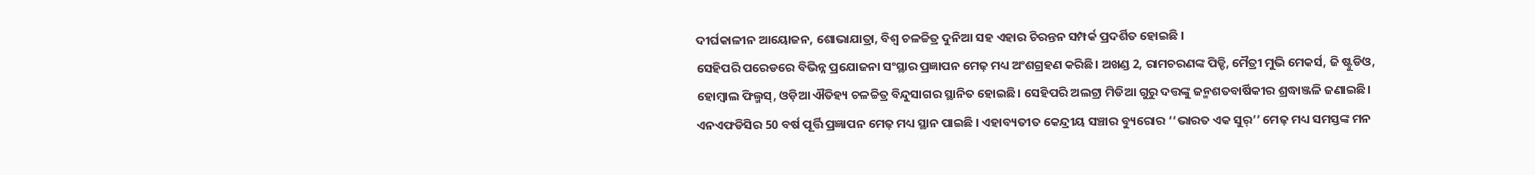ଦୀର୍ଘକାଳୀନ ଆୟୋଜନ, ଶୋଭାଯାତ୍ରା, ବିଶ୍ୱ ଚଳଚ୍ଚିତ୍ର ଦୁନିଆ ସହ ଏହାର ଚିରନ୍ତନ ସମ୍ପର୍କ ପ୍ରଦର୍ଶିତ ହୋଇଛି ।
ସେହିପରି ପରେଡରେ ବିଭିନ୍ନ ପ୍ରଯୋଜନା ସଂସ୍ଥାର ପ୍ରଜ୍ଞାପନ ମେଢ଼ ମଧ୍ୟ ଅଂଶଗ୍ରହଣ କରିଛି। ଅଖଣ୍ଡ 2, ରାମଚରଣଙ୍କ ପିଡ୍ଡି, ମୈତ୍ରୀ ମୁଭି ମେକର୍ସ, ଜି ଷ୍ଟୁଡିଓ, ହୋମ୍ବାଲ ଫିଲ୍ମସ୍, ଓଡ଼ିଆ ଐତିହ୍ୟ ଚଳଚ୍ଚିତ୍ର ବିନ୍ଦୁସାଗର ସ୍ଥାନିତ ହୋଇଛି। ସେହିପରି ଅଲଟ୍ରା ମିଡିଆ ଗୁରୁ ଦତ୍ତଙ୍କୁ ଜନ୍ମଶତବାର୍ଷିକୀର ଶ୍ରଦ୍ଧାଞ୍ଜଳି ଜଣାଇଛି। ଏନଏଫଡିସିର 50 ବର୍ଷ ପୂର୍ତ୍ତି ପ୍ରଜ୍ଞାପନ ମେଢ଼ ମଧ୍ୟ ସ୍ଥାନ ପାଇଛି । ଏହାବ୍ୟତୀତ କେନ୍ଦ୍ରୀୟ ସଞ୍ଚାର ବ୍ୟୁରୋର ‘‘ଭାରତ ଏକ ସୁର୍’’ ମେଢ଼ ମଧ୍ୟ ସମସ୍ତଙ୍କ ମନ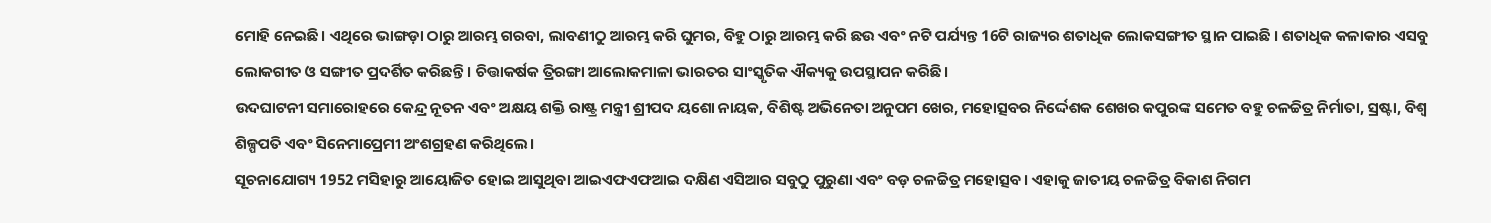ମୋହି ନେଇଛି। ଏଥିରେ ଭାଙ୍ଗଡ଼ା ଠାରୁ ଆରମ୍ଭ ଗରବା, ଲାବଣୀଠୁ ଆରମ୍ଭ କରି ଘୁମର, ବିହୁ ଠାରୁ ଆରମ୍ଭ କରି ଛଉ ଏବଂ ନଟି ପର୍ଯ୍ୟନ୍ତ 16ଟି ରାଜ୍ୟର ଶତାଧିକ ଲୋକସଙ୍ଗୀତ ସ୍ଥାନ ପାଇଛି । ଶତାଧିକ କଳାକାର ଏସବୁ ଲୋକଗୀତ ଓ ସଙ୍ଗୀତ ପ୍ରଦର୍ଶିତ କରିଛନ୍ତି । ଚିତ୍ତାକର୍ଷକ ତ୍ରିରଙ୍ଗା ଆଲୋକମାଳା ଭାରତର ସାଂସ୍କୃତିକ ଐକ୍ୟକୁ ଉପସ୍ଥାପନ କରିଛି।
ଉଦଘାଟନୀ ସମାରୋହରେ କେନ୍ଦ୍ର ନୂତନ ଏବଂ ଅକ୍ଷୟ ଶକ୍ତି ରାଷ୍ଟ୍ର ମନ୍ତ୍ରୀ ଶ୍ରୀପଦ ୟଶୋ ନାୟକ, ବିଶିଷ୍ଟ ଅଭିନେତା ଅନୁପମ ଖେର, ମହୋତ୍ସବର ନିର୍ଦ୍ଦେଶକ ଶେଖର କପୁରଙ୍କ ସମେତ ବହୁ ଚଳଚ୍ଚିତ୍ର ନିର୍ମାତା, ସ୍ରଷ୍ଟା, ବିଶ୍ୱ ଶିଳ୍ପପତି ଏବଂ ସିନେମାପ୍ରେମୀ ଅଂଶଗ୍ରହଣ କରିଥିଲେ।
ସୂଚନାଯୋଗ୍ୟ 1952 ମସିହାରୁ ଆୟୋଜିତ ହୋଇ ଆସୁଥିବା ଆଇଏଫଏଫଆଇ ଦକ୍ଷିଣ ଏସିଆର ସବୁଠୁ ପୁରୁଣା ଏବଂ ବଡ଼ ଚଳଚ୍ଚିତ୍ର ମହୋତ୍ସବ। ଏହାକୁ ଜାତୀୟ ଚଳଚ୍ଚିତ୍ର ବିକାଶ ନିଗମ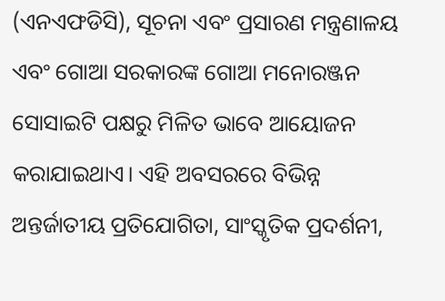(ଏନଏଫଡିସି), ସୂଚନା ଏବଂ ପ୍ରସାରଣ ମନ୍ତ୍ରଣାଳୟ ଏବଂ ଗୋଆ ସରକାରଙ୍କ ଗୋଆ ମନୋରଞ୍ଜନ ସୋସାଇଟି ପକ୍ଷରୁ ମିଳିତ ଭାବେ ଆୟୋଜନ କରାଯାଇଥାଏ। ଏହି ଅବସରରେ ବିଭିନ୍ନ ଅନ୍ତର୍ଜାତୀୟ ପ୍ରତିଯୋଗିତା, ସାଂସ୍କୃତିକ ପ୍ରଦର୍ଶନୀ,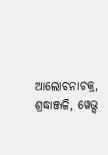ଆଲୋଚନାଚକ୍ର, ଶ୍ରଦ୍ଧାଞ୍ଜଳି, ୱେଭ୍ସ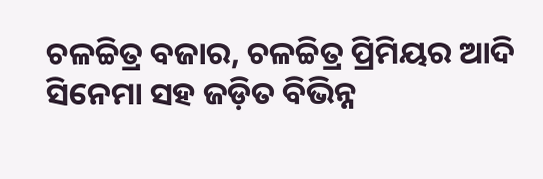ଚଳଚ୍ଚିତ୍ର ବଜାର, ଚଳଚ୍ଚିତ୍ର ପ୍ରିମିୟର ଆଦି ସିନେମା ସହ ଜଡ଼ିତ ବିଭିନ୍ନ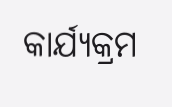କାର୍ଯ୍ୟକ୍ରମ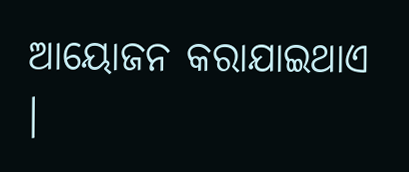ଆୟୋଜନ କରାଯାଇଥାଏ ।